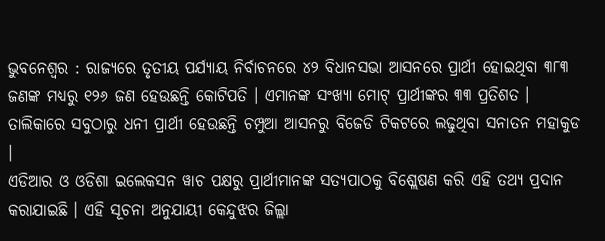ଭୁବନେଶ୍ୱର : ରାଜ୍ୟରେ ତୃତୀୟ ପର୍ଯ୍ୟାୟ ନିର୍ବାଚନରେ ୪୨ ବିଧାନସଭା ଆସନରେ ପ୍ରାର୍ଥୀ ହୋଇଥିବା ୩୮୩ ଜଣଙ୍କ ମଧ୍ୟରୁ ୧୨୬ ଜଣ ହେଉଛନ୍ତି କୋଟିପତି । ଏମାନଙ୍କ ସଂଖ୍ୟା ମୋଟ୍ ପ୍ରାର୍ଥୀଙ୍କର ୩୩ ପ୍ରତିଶତ । ତାଲିକାରେ ସବୁଠାରୁ ଧନୀ ପ୍ରାର୍ଥୀ ହେଉଛନ୍ତି ଚମ୍ପୁଆ ଆସନରୁ ବିଜେଡି ଟିକଟରେ ଲଢୁଥିବା ସନାତନ ମହାକୁଡ ।
ଏଡିଆର ଓ ଓଡିଶା ଇଲେକସନ ୱାଚ ପକ୍ଷରୁ ପ୍ରାର୍ଥୀମାନଙ୍କ ସତ୍ୟପାଠକୁ ବିଶ୍ଲେଷଣ କରି ଏହି ତଥ୍ୟ ପ୍ରଦାନ କରାଯାଇଛି । ଏହି ସୂଚନା ଅନୁଯାୟୀ କେନ୍ଦୁଝର ଜିଲ୍ଲା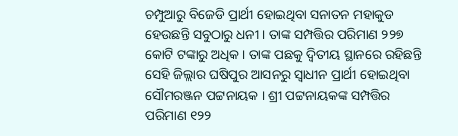ଚମ୍ପୁଆରୁ ବିଜେଡି ପ୍ରାର୍ଥୀ ହୋଇଥିବା ସନାତନ ମହାକୁଡ ହେଉଛନ୍ତି ସବୁଠାରୁ ଧନୀ । ତାଙ୍କ ସମ୍ପତ୍ତିର ପରିମାଣ ୨୨୭ କୋଟି ଟଙ୍କାରୁ ଅଧିକ । ତାଙ୍କ ପଛକୁ ଦ୍ୱିତୀୟ ସ୍ଥାନରେ ରହିଛନ୍ତି ସେହି ଜିଲ୍ଲାର ଘଷିପୁର ଆସନରୁ ସ୍ୱାଧୀନ ପ୍ରାର୍ଥୀ ହୋଇଥିବା ସୌମରଞ୍ଜନ ପଟ୍ଟନାୟକ । ଶ୍ରୀ ପଟ୍ଟନାୟକଙ୍କ ସମ୍ପତ୍ତିର ପରିମାଣ ୧୨୨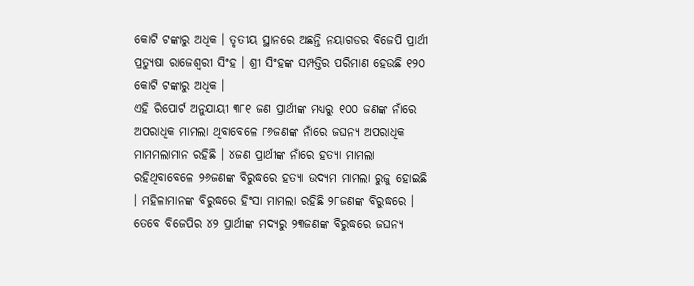କୋଟି ଟଙ୍କାରୁ ଅଧିକ । ତୃତୀୟ ସ୍ଥାନରେ ଅଛନ୍ତି ନୟାଗଡର ବିଜେପି ପ୍ରାର୍ଥୀ ପ୍ରତ୍ୟୁଷା ରାଜେଶ୍ୱରୀ ସିଂହ । ଶ୍ରୀ ସିଂହଙ୍କ ସମ୍ପତ୍ତିର ପରିମାଣ ହେଉଛି ୧୨୦ କୋଟି ଟଙ୍କାରୁ ଅଧିକ ।
ଏହି ରିପୋର୍ଟ ଅନୁଯାୟୀ ୩୮୧ ଜଣ ପ୍ରାର୍ଥୀଙ୍କ ମଧ୍ୟରୁ ୧୦୦ ଜଣଙ୍କ ନାଁରେ ଅପରାଧିକ ମାମଲା ଥିବାବେଳେ ୮୬ଜଣଙ୍କ ନାଁରେ ଜଘନ୍ୟ ଅପରାଧିକ ମାମମଲାମାନ ରହିଛି । ୪ଜଣ ପ୍ରାର୍ଥୀଙ୍କ ନାଁରେ ହତ୍ୟା ମାମଲା ରହିଥିବାବେଳେ ୨୬ଜଣଙ୍କ ବିରୁଦ୍ଧରେ ହତ୍ୟା ଉଦ୍ୟମ ମାମଲା ରୁଜୁ ହୋଇଛି । ମହିଳାମାନଙ୍କ ବିରୁଦ୍ଧରେ ହିଂସା ମାମଲା ରହିଛି ୨୮ଜଣଙ୍କ ବିରୁଦ୍ଧରେ । ତେବେ ବିଜେପିର ୪୨ ପ୍ରାର୍ଥୀଙ୍କ ମଦ୍ୟରୁ ୨୩ଜଣଙ୍କ ବିରୁଦ୍ଧରେ ଜଘନ୍ୟ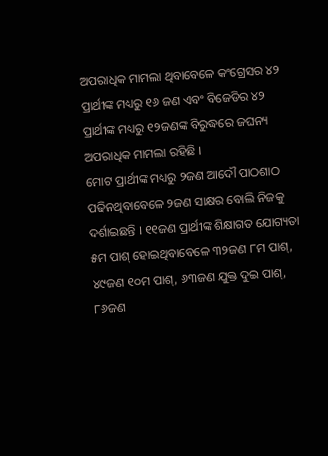ଅପରାଧିକ ମାମଲା ଥିବାବେଳେ କଂଗ୍ରେସର ୪୨ ପ୍ରାର୍ଥୀଙ୍କ ମଧ୍ୟରୁ ୧୬ ଜଣ ଏବଂ ବିଜେଡିର ୪୨ ପ୍ରାର୍ଥୀଙ୍କ ମଧ୍ୟରୁ ୧୨ଜଣଙ୍କ ବିରୁଦ୍ଧରେ ଜଘନ୍ୟ ଅପରାଧିକ ମାମଲା ରହିଛି ।
ମୋଟ ପ୍ରାର୍ଥୀଙ୍କ ମଧ୍ୟରୁ ୨ଜଣ ଆଦୌ ପାଠଶାଠ ପଢିନଥିବାବେଳେ ୨ଜଣ ସାକ୍ଷର ବୋଲି ନିଜକୁ ଦର୍ଶାଇଛନ୍ତି । ୧୧ଜଣ ପ୍ରାର୍ଥୀଙ୍କ ଶିକ୍ଷାଗତ ଯୋଗ୍ୟତା ୫ମ ପାଶ୍ ହୋଇଥିବାବେଳେ ୩୨ଜଣ ୮ମ ପାଶ୍, ୪୯ଜଣ ୧୦ମ ପାଶ୍, ୬୩ଜଣ ଯୁକ୍ତ ଦୁଇ ପାଶ୍, ୮୬ଜଣ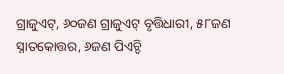ଗ୍ରାଜୁଏଟ୍, ୬୦ଜଣ ଗ୍ରାଜୁଏଟ୍ ବୃତ୍ତିଧାରୀ, ୫୮ଜଣ ସ୍ନାତକୋତ୍ତର, ୬ଜଣ ପିଏଚ୍ଡି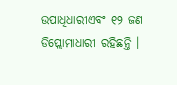ଉପାଧିଧାରୀଏବଂ ୧୨ ଜଣ ଡିପ୍ଲୋମାଧାରୀ ରହିଛନ୍ତି ।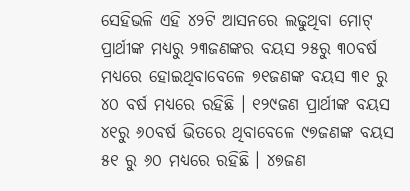ସେହିଭଳି ଏହି ୪୨ଟି ଆସନରେ ଲଢୁଥିବା ମୋଟ୍ ପ୍ରାର୍ଥୀଙ୍କ ମଧ୍ୟରୁ ୨୩ଜଣଙ୍କର ବୟସ ୨୫ରୁ ୩୦ବର୍ଷ ମଧ୍ୟରେ ହୋଇଥିବାବେଳେ ୭୧ଜଣଙ୍କ ବୟସ ୩୧ ରୁ ୪୦ ବର୍ଷ ମଧ୍ୟରେ ରହିଛି । ୧୨୯ଜଣ ପ୍ରାର୍ଥୀଙ୍କ ବୟସ ୪୧ରୁ ୬୦ବର୍ଷ ଭିତରେ ଥିବାବେଳେ ୯୭ଜଣଙ୍କ ବୟସ ୫୧ ରୁ ୬୦ ମଧ୍ୟରେ ରହିଛି । ୪୭ଜଣ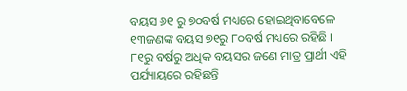ବୟସ ୬୧ ରୁ ୭୦ବର୍ଷ ମଧ୍ୟରେ ହୋଇଥିବାବେଳେ ୧୩ଜଣଙ୍କ ବୟସ ୭୧ରୁ ୮୦ବର୍ଷ ମଧ୍ୟରେ ରହିଛି । ୮୧ରୁ ବର୍ଷରୁ ଅଧିକ ବୟସର ଜଣେ ମାତ୍ର ପ୍ରାର୍ଥୀ ଏହି ପର୍ଯ୍ୟାୟରେ ରହିଛନ୍ତି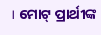। ମୋଟ୍ ପ୍ରାର୍ଥୀଙ୍କ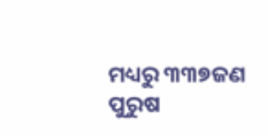ମଧ୍ୟରୁ ୩୩୭ଜଣ ପୁରୁଷ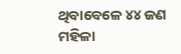ଥିବାବେଳେ ୪୪ ଜଣ ମହିଳା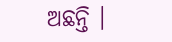ଅଛନ୍ତି ।